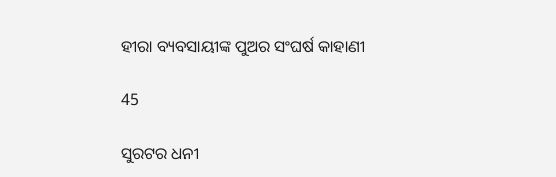ହୀରା ବ୍ୟବସାୟୀଙ୍କ ପୁଅର ସଂଘର୍ଷ କାହାଣୀ

45

ସୁରଟର ଧନୀ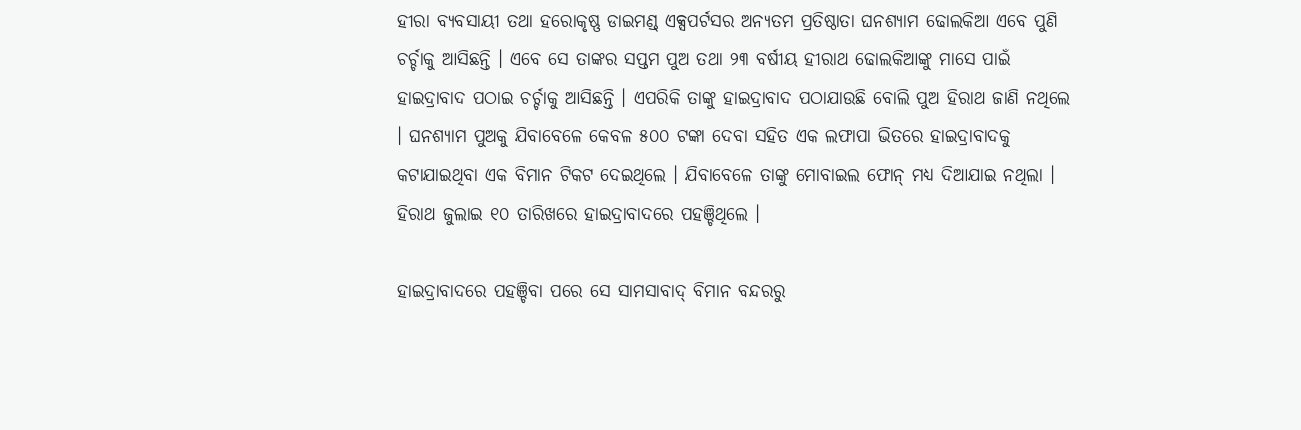ହୀରା ବ୍ୟବସାୟୀ ତଥା ହରୋକୃଷ୍ଣ ଡାଇମଣ୍ଡ୍ ଏକ୍ସପର୍ଟସର ଅନ୍ୟତମ ପ୍ରତିଷ୍ଠାତା ଘନଶ୍ୟାମ ଢୋଲକିଆ ଏବେ ପୁଣି ଚର୍ଚ୍ଚାକୁ ଆସିଛନ୍ତି । ଏବେ ସେ ତାଙ୍କର ସପ୍ତମ ପୁଅ ତଥା ୨୩ ବର୍ଷୀୟ ହୀରାଥ ଢୋଲକିଆଙ୍କୁ ମାସେ ପାଇଁ ହାଇଦ୍ରାବାଦ ପଠାଇ ଚର୍ଚ୍ଚାକୁ ଆସିଛନ୍ତି । ଏପରିକି ତାଙ୍କୁ ହାଇଦ୍ରାବାଦ ପଠାଯାଉଛି ବୋଲି ପୁଅ ହିରାଥ ଜାଣି ନଥିଲେ । ଘନଶ୍ୟାମ ପୁଅକୁ ଯିବାବେଳେ କେବଳ ୫୦୦ ଟଙ୍କା ଦେବା ସହିତ ଏକ ଲଫାପା ଭିତରେ ହାଇଦ୍ରାବାଦକୁ କଟାଯାଇଥିବା ଏକ ବିମାନ ଟିକଟ ଦେଇଥିଲେ । ଯିବାବେଳେ ତାଙ୍କୁ ମୋବାଇଲ ଫୋନ୍ ମଧ୍ୟ ଦିଆଯାଇ ନଥିଲା । ହିରାଥ ଜୁଲାଇ ୧୦ ତାରିଖରେ ହାଇଦ୍ରାବାଦରେ ପହଞ୍ଚିଥିଲେ ।

ହାଇଦ୍ରାବାଦରେ ପହଞ୍ଚିବା ପରେ ସେ ସାମସାବାଦ୍ ବିମାନ ବନ୍ଦରରୁ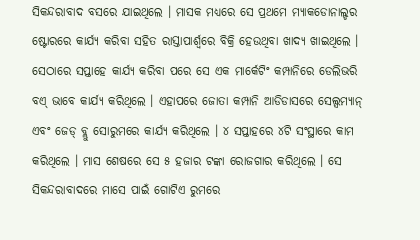ସିକନ୍ଦରାବାଦ ବସରେ ଯାଇଥିଲେ । ମାସକ ମଧ୍ୟରେ ସେ ପ୍ରଥମେ ମ୍ୟାକଡୋନାଲ୍ଡର ଷ୍ଟୋରରେ କାର୍ଯ୍ୟ କରିବା ସହିତ ରାସ୍ତାପାର୍ଶ୍ୱରେ ବିକ୍ରି ହେଉଥିବା ଖାଦ୍ୟ ଖାଇଥିଲେ । ସେଠାରେ ସପ୍ତାହେ କାର୍ଯ୍ୟ କରିବା ପରେ ସେ ଏକ ମାର୍କେଟିଂ କମ୍ପାନିରେ ଡେଲିଭରି ବଏ୍ ଭାବେ କାର୍ଯ୍ୟ କରିଥିଲେ । ଏହାପରେ ଜୋତା କମ୍ପାନି ଆଡିଡାସରେ ସେଲ୍ସମ୍ୟାନ୍ ଏବଂ ଜେଡ୍ ବ୍ଲୁ ସୋରୁମରେ କାର୍ଯ୍ୟ କରିଥିଲେ । ୪ ସପ୍ତାହରେ ୪ଟି ସଂସ୍ଥାରେ କାମ କରିଥିଲେ । ମାସ ଶେଷରେ ସେ ୫ ହଜାର ଟଙ୍କା ରୋଜଗାର କରିଥିଲେ । ସେ ସିକନ୍ଦରାବାଦରେ ମାସେ ପାଇଁ ଗୋଟିଏ ରୁମରେ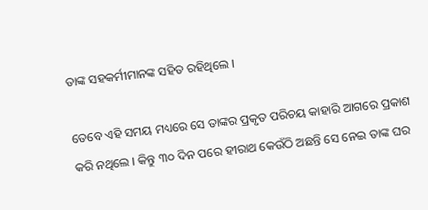ତାଙ୍କ ସହକର୍ମୀମାନଙ୍କ ସହିତ ରହିଥିଲେ ।

ତେବେ ଏହି ସମୟ ମଧ୍ୟରେ ସେ ତାଙ୍କର ପ୍ରକୃତ ପରିଚୟ କାହାରି ଆଗରେ ପ୍ରକାଶ କରି ନଥିଲେ । କିନ୍ତୁ ୩୦ ଦିନ ପରେ ହୀରାଥ କେଉଁଠି ଅଛନ୍ତି ସେ ନେଇ ତାଙ୍କ ଘର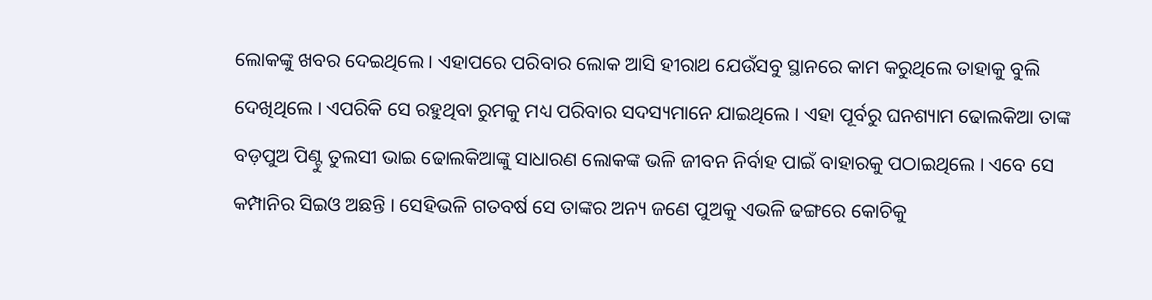ଲୋକଙ୍କୁ ଖବର ଦେଇଥିଲେ । ଏହାପରେ ପରିବାର ଲୋକ ଆସି ହୀରାଥ ଯେଉଁସବୁ ସ୍ଥାନରେ କାମ କରୁଥିଲେ ତାହାକୁ ବୁଲି ଦେଖିଥିଲେ । ଏପରିକି ସେ ରହୁଥିବା ରୁମକୁ ମଧ୍ୟ ପରିବାର ସଦସ୍ୟମାନେ ଯାଇଥିଲେ । ଏହା ପୂର୍ବରୁ ଘନଶ୍ୟାମ ଢୋଲକିଆ ତାଙ୍କ ବଡ଼ପୁଅ ପିଣ୍ଟୁ ତୁଲସୀ ଭାଇ ଢୋଲକିଆଙ୍କୁ ସାଧାରଣ ଲୋକଙ୍କ ଭଳି ଜୀବନ ନିର୍ବାହ ପାଇଁ ବାହାରକୁ ପଠାଇଥିଲେ । ଏବେ ସେ କମ୍ପାନିର ସିଇଓ ଅଛନ୍ତି । ସେହିଭଳି ଗତବର୍ଷ ସେ ତାଙ୍କର ଅନ୍ୟ ଜଣେ ପୁଅକୁ ଏଭଳି ଢଙ୍ଗରେ କୋଚିକୁ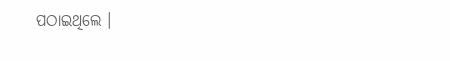ପଠାଇଥିଲେ ।